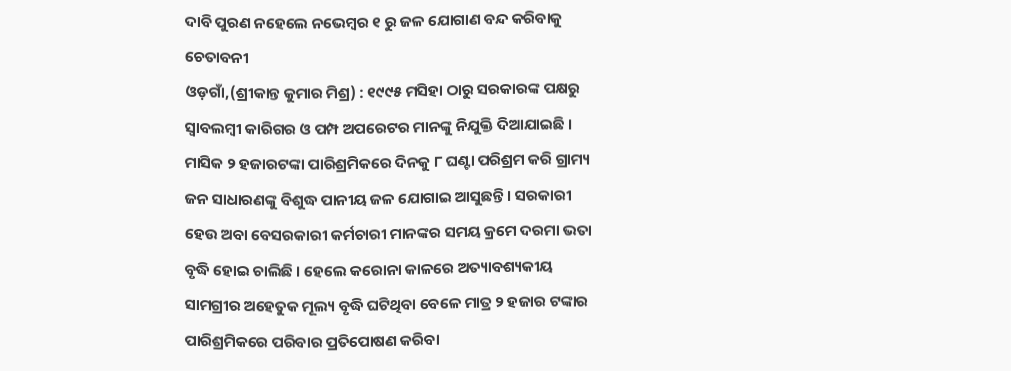ଦାବି ପୁରଣ ନହେଲେ ନଭେମ୍ବର ୧ ରୁ ଜଳ ଯୋଗାଣ ବନ୍ଦ କରିବାକୁ ଚେତାବନୀ
ଓଡ଼ଗାଁ,(ଶ୍ରୀକାନ୍ତ କୁମାର ମିଶ୍ର) : ୧୯୯୫ ମସିହା ଠାରୁ ସରକାରଙ୍କ ପକ୍ଷରୁ ସ୍ୱାବଲମ୍ବୀ କାରିଗର ଓ ପମ୍ପ ଅପରେଟର ମାନଙ୍କୁ ନିଯୁକ୍ତି ଦିଆଯାଇଛି । ମାସିକ ୨ ହଜାରଟଙ୍କା ପାରିଶ୍ରମିକରେ ଦିନକୁ ୮ ଘଣ୍ଟା ପରିଶ୍ରମ କରି ଗ୍ରାମ୍ୟ ଜନ ସାଧାରଣଙ୍କୁ ବିଶୁଦ୍ଧ ପାନୀୟ ଜଳ ଯୋଗାଇ ଆସୁଛନ୍ତି । ସରକାରୀ ହେଉ ଅବା ବେସରକାରୀ କର୍ମଚାରୀ ମାନଙ୍କର ସମୟ କ୍ରମେ ଦରମା ଭତା ବୃଦ୍ଧି ହୋଇ ଚାଲିଛି । ହେଲେ କରୋନା କାଳରେ ଅତ୍ୟାବଶ୍ୟକୀୟ ସାମଗ୍ରୀର ଅହେତୁକ ମୂଲ୍ୟ ବୃଦ୍ଧି ଘଟିଥିବା ବେଳେ ମାତ୍ର ୨ ହଜାର ଟଙ୍କାର ପାରିଶ୍ରମିକରେ ପରିବାର ପ୍ରତିପୋଷଣ କରିବା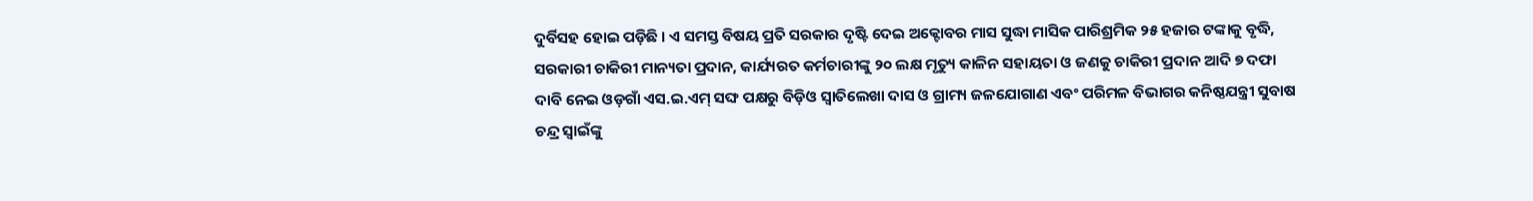ଦୁର୍ବିସହ ହୋଇ ପଡ଼ିଛି । ଏ ସମସ୍ତ ବିଷୟ ପ୍ରତି ସରକାର ଦୃଷ୍ଟି ଦେଇ ଅକ୍ଟୋବର ମାସ ସୁଦ୍ଧା ମାସିକ ପାରିଶ୍ରମିକ ୨୫ ହଜାର ଟଙ୍କାକୁ ବୃଦ୍ଧି, ସରକାରୀ ଚାକିରୀ ମାନ୍ୟତା ପ୍ରଦାନ, କାର୍ଯ୍ୟରତ କର୍ମଚାରୀଙ୍କୁ ୨୦ ଲକ୍ଷ ମୃତ୍ୟୁ କାଳିନ ସହାୟତା ଓ ଜଣକୁ ଚାକିରୀ ପ୍ରଦାନ ଆଦି ୭ ଦଫା ଦାବି ନେଇ ଓଡ଼ଗାଁ ଏସ.ଇ.ଏମ୍ ସଙ୍ଘ ପକ୍ଷରୁ ବିଡ଼ିଓ ସ୍ୱାତିଲେଖା ଦାସ ଓ ଗ୍ରାମ୍ୟ ଜଳଯୋଗାଣ ଏବଂ ପରିମଳ ବିଭାଗର କନିଷ୍ଠଯନ୍ତ୍ରୀ ସୁବାଷ ଚନ୍ଦ୍ର ସ୍ବାଇଁଙ୍କୁ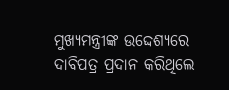ମୁଖ୍ୟମନ୍ତ୍ରୀଙ୍କ ଉଦ୍ଦେଶ୍ୟରେ ଦାବିପତ୍ର ପ୍ରଦାନ କରିଥିଲେ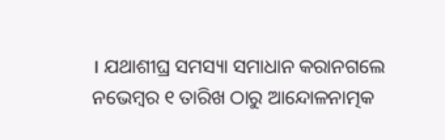। ଯଥାଶୀଘ୍ର ସମସ୍ୟା ସମାଧାନ କରାନଗଲେ ନଭେମ୍ବର ୧ ତାରିଖ ଠାରୁ ଆନ୍ଦୋଳନାତ୍ମକ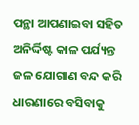ପନ୍ଥା ଆପଣାଇବା ସହିତ ଅନିର୍ଦ୍ଦିଷ୍ଟ କାଳ ପର୍ଯ୍ୟନ୍ତ ଜଳ ଯୋଗାଣ ବନ୍ଦ କରି ଧାରଣାରେ ବସିବାକୁ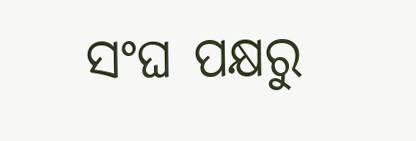ସଂଘ ପକ୍ଷରୁ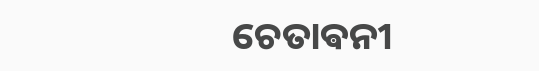ଚେତାଵନୀ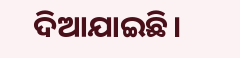ଦିଆଯାଇଛି।